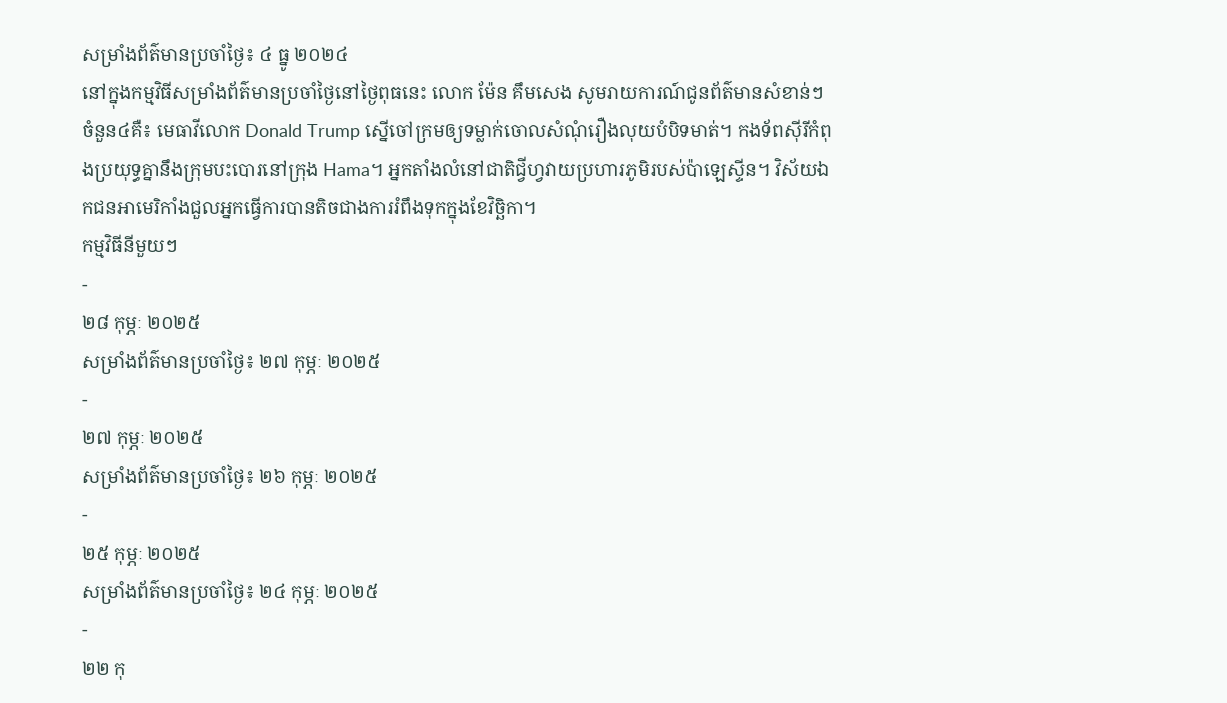សម្រាំងព័ត៌មានប្រចាំថ្ងៃ៖ ៤ ធ្នូ ២០២៤
នៅក្នុងកម្មវិធីសម្រាំងព័ត៌មានប្រចាំថ្ងៃនៅថ្ងៃពុធនេះ លោក ម៉ែន គឹមសេង សូមរាយការណ៍ជូនព័ត៌មានសំខាន់ៗចំនួន៤គឺ៖ មេធាវីលោក Donald Trump ស្នើចៅក្រមឲ្យទម្លាក់ចោលសំណុំរឿងលុយបំបិទមាត់។ កងទ័ពស៊ីរីកំពុងប្រយុទ្ធគ្នានឹងក្រុមបះបោរនៅក្រុង Hama។ អ្នកតាំងលំនៅជាតិជ្វីហ្វវាយប្រហារភូមិរបស់ប៉ាឡេស្ទីន។ វិស័យឯកជនអាមេរិកាំងជួលអ្នកធ្វើការបានតិចជាងការរំពឹងទុកក្នុងខែវិច្ឆិកា។
កម្មវិធីនីមួយៗ
-
២៨ កុម្ភៈ ២០២៥
សម្រាំងព័ត៌មានប្រចាំថ្ងៃ៖ ២៧ កុម្ភៈ ២០២៥
-
២៧ កុម្ភៈ ២០២៥
សម្រាំងព័ត៌មានប្រចាំថ្ងៃ៖ ២៦ កុម្ភៈ ២០២៥
-
២៥ កុម្ភៈ ២០២៥
សម្រាំងព័ត៌មានប្រចាំថ្ងៃ៖ ២៤ កុម្ភៈ ២០២៥
-
២២ កុ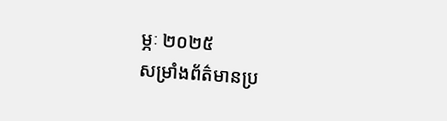ម្ភៈ ២០២៥
សម្រាំងព័ត៌មានប្រ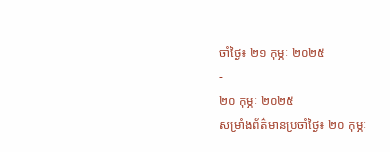ចាំថ្ងៃ៖ ២១ កុម្ភៈ ២០២៥
-
២០ កុម្ភៈ ២០២៥
សម្រាំងព័ត៌មានប្រចាំថ្ងៃ៖ ២០ កុម្ភៈ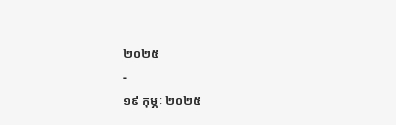២០២៥
-
១៩ កុម្ភៈ ២០២៥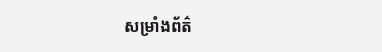សម្រាំងព័ត៌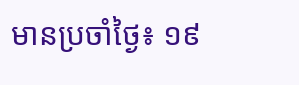មានប្រចាំថ្ងៃ៖ ១៩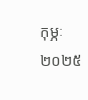កុម្ភៈ ២០២៥